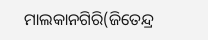ମାଲକାନଗିରି(ଜିତେନ୍ଦ୍ର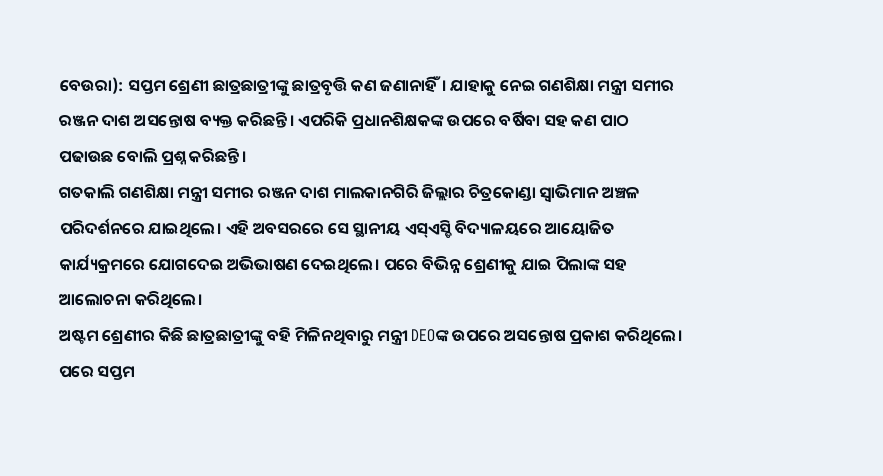ବେଉରା): ସପ୍ତମ ଶ୍ରେଣୀ ଛାତ୍ରଛାତ୍ରୀଙ୍କୁ ଛାତ୍ରବୃତ୍ତି କଣ ଜଣାନାହିଁ। ଯାହାକୁ ନେଇ ଗଣଶିକ୍ଷା ମନ୍ତ୍ରୀ ସମୀର ରଞ୍ଜନ ଦାଶ ଅସନ୍ତୋଷ ବ୍ୟକ୍ତ କରିଛନ୍ତି। ଏପରିକି ପ୍ରଧାନଶିକ୍ଷକଙ୍କ ଉପରେ ବର୍ଷିବା ସହ କଣ ପାଠ ପଢାଉଛ ବୋଲି ପ୍ରଶ୍ନ କରିଛନ୍ତି।
ଗତକାଲି ଗଣଶିକ୍ଷା ମନ୍ତ୍ରୀ ସମୀର ରଞ୍ଜନ ଦାଶ ମାଲକାନଗିରି ଜିଲ୍ଲାର ଚିତ୍ରକୋଣ୍ଡା ସ୍ୱାଭିମାନ ଅଞ୍ଚଳ ପରିଦର୍ଶନରେ ଯାଇଥିଲେ। ଏହି ଅବସରରେ ସେ ସ୍ଥାନୀୟ ଏସ୍ଏସ୍ଡି ବିଦ୍ୟାଳୟରେ ଆୟୋଜିତ କାର୍ଯ୍ୟକ୍ରମରେ ଯୋଗଦେଇ ଅଭିଭାଷଣ ଦେଇଥିଲେ। ପରେ ବିଭିନ୍ନ ଶ୍ରେଣୀକୁ ଯାଇ ପିଲାଙ୍କ ସହ ଆଲୋଚନା କରିଥିଲେ।
ଅଷ୍ଟମ ଶ୍ରେଣୀର କିଛି ଛାତ୍ରଛାତ୍ରୀଙ୍କୁ ବହି ମିଳିନଥିବାରୁ ମନ୍ତ୍ରୀ DEOଙ୍କ ଉପରେ ଅସନ୍ତୋଷ ପ୍ରକାଶ କରିଥିଲେ। ପରେ ସପ୍ତମ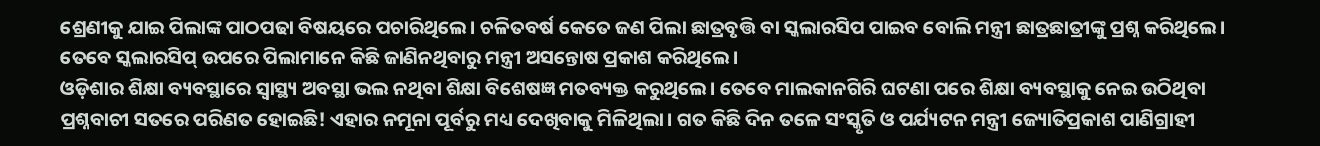ଶ୍ରେଣୀକୁ ଯାଇ ପିଲାଙ୍କ ପାଠପଢା ବିଷୟରେ ପଚାରିଥିଲେ। ଚଳିତବର୍ଷ କେତେ ଜଣ ପିଲା ଛାତ୍ରବୃତ୍ତି ବା ସ୍କଲାରସିପ ପାଇବ ବୋଲି ମନ୍ତ୍ରୀ ଛାତ୍ରଛାତ୍ରୀଙ୍କୁ ପ୍ରଶ୍ନ କରିଥିଲେ। ତେବେ ସ୍କଲାରସିପ୍ ଉପରେ ପିଲାମାନେ କିଛି ଜାଣିନଥିବାରୁ ମନ୍ତ୍ରୀ ଅସନ୍ତୋଷ ପ୍ରକାଶ କରିଥିଲେ।
ଓଡ଼ିଶାର ଶିକ୍ଷା ବ୍ୟବସ୍ଥାରେ ସ୍ୱାସ୍ଥ୍ୟ ଅବସ୍ଥା ଭଲ ନଥିବା ଶିକ୍ଷା ବିଶେଷଜ୍ଞ ମତବ୍ୟକ୍ତ କରୁଥିଲେ। ତେବେ ମାଲକାନଗିରି ଘଟଣା ପରେ ଶିକ୍ଷା ବ୍ୟବସ୍ଥାକୁ ନେଇ ଉଠିଥିବା ପ୍ରଶ୍ନବାଚୀ ସତରେ ପରିଣତ ହୋଇଛି! ଏହାର ନମୂନା ପୂର୍ବରୁ ମଧ୍ୟ ଦେଖିବାକୁ ମିଳିଥିଲା। ଗତ କିଛି ଦିନ ତଳେ ସଂସ୍କୃତି ଓ ପର୍ଯ୍ୟଟନ ମନ୍ତ୍ରୀ ଜ୍ୟୋତିପ୍ରକାଶ ପାଣିଗ୍ରାହୀ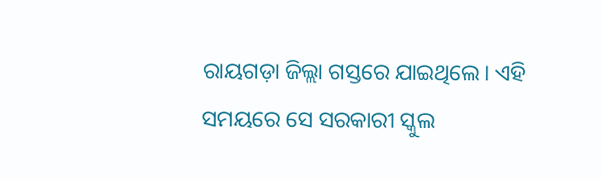ରାୟଗଡ଼ା ଜିଲ୍ଲା ଗସ୍ତରେ ଯାଇଥିଲେ। ଏହି ସମୟରେ ସେ ସରକାରୀ ସ୍କୁଲ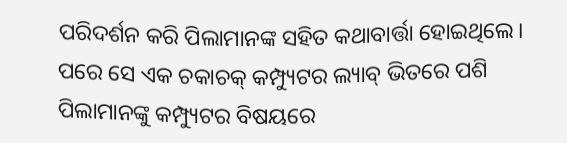ପରିଦର୍ଶନ କରି ପିଲାମାନଙ୍କ ସହିତ କଥାବାର୍ତ୍ତା ହୋଇଥିଲେ। ପରେ ସେ ଏକ ଚକାଚକ୍ କମ୍ପ୍ୟୁଟର ଲ୍ୟାବ୍ ଭିତରେ ପଶି ପିଲାମାନଙ୍କୁ କମ୍ପ୍ୟୁଟର ବିଷୟରେ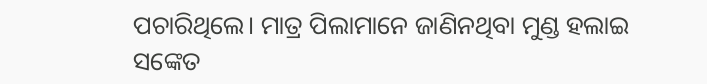ପଚାରିଥିଲେ। ମାତ୍ର ପିଲାମାନେ ଜାଣିନଥିବା ମୁଣ୍ଡ ହଲାଇ ସଙ୍କେତ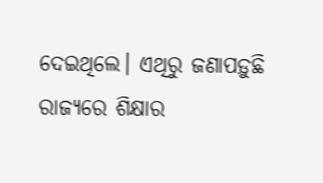ଦେଇଥିଲେ। ଏଥିରୁ ଜଣାପଡ଼ୁଛି ରାଜ୍ୟରେ ଶିକ୍ଷାର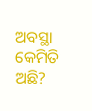ଅବସ୍ଥା କେମିତି ଅଛି?